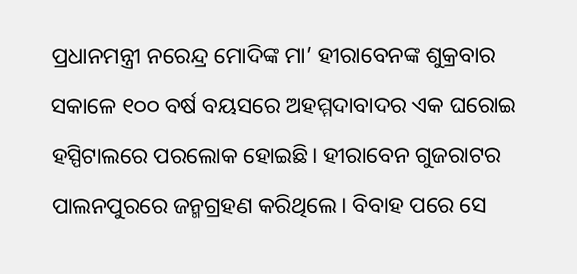ପ୍ରଧାନମନ୍ତ୍ରୀ ନରେନ୍ଦ୍ର ମୋଦିଙ୍କ ମା’ ହୀରାବେନଙ୍କ ଶୁକ୍ରବାର ସକାଳେ ୧୦୦ ବର୍ଷ ବୟସରେ ଅହମ୍ମଦାବାଦର ଏକ ଘରୋଇ ହସ୍ପିଟାଲରେ ପରଲୋକ ହୋଇଛି। ହୀରାବେନ ଗୁଜରାଟର ପାଲନପୁରରେ ଜନ୍ମଗ୍ରହଣ କରିଥିଲେ। ବିବାହ ପରେ ସେ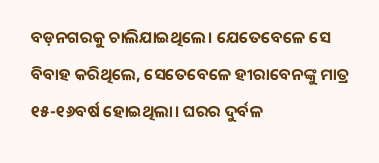ବଡ଼ନଗରକୁ ଚାଲିଯାଇଥିଲେ। ଯେତେବେଳେ ସେ ବିବାହ କରିଥିଲେ, ସେତେବେଳେ ହୀରାବେନଙ୍କୁ ମାତ୍ର ୧୫-୧୬ବର୍ଷ ହୋଇଥିଲା। ଘରର ଦୁର୍ବଳ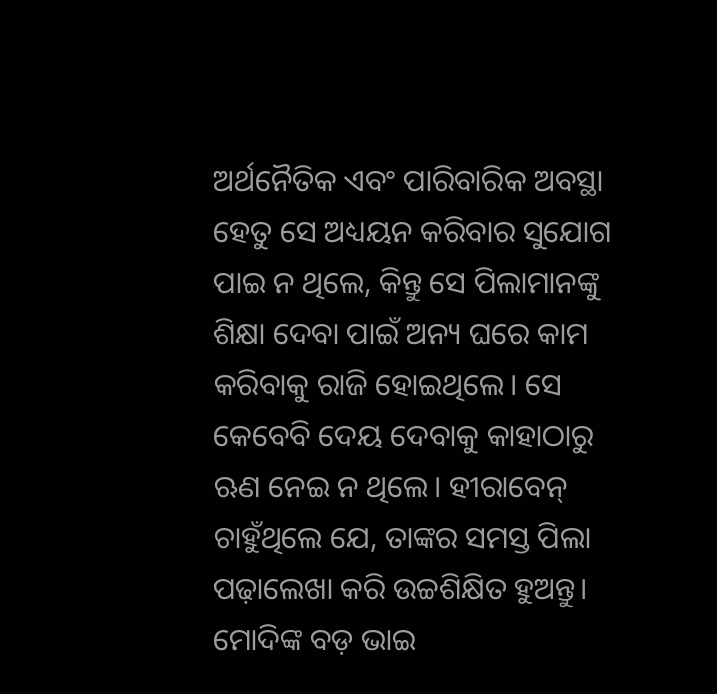ଅର୍ଥନୈତିକ ଏବଂ ପାରିବାରିକ ଅବସ୍ଥା ହେତୁ ସେ ଅଧ୍ୟୟନ କରିବାର ସୁଯୋଗ ପାଇ ନ ଥିଲେ, କିନ୍ତୁ ସେ ପିଲାମାନଙ୍କୁ ଶିକ୍ଷା ଦେବା ପାଇଁ ଅନ୍ୟ ଘରେ କାମ କରିବାକୁ ରାଜି ହୋଇଥିଲେ। ସେ କେବେବି ଦେୟ ଦେବାକୁ କାହାଠାରୁ ଋଣ ନେଇ ନ ଥିଲେ। ହୀରାବେନ୍ ଚାହୁଁଥିଲେ ଯେ, ତାଙ୍କର ସମସ୍ତ ପିଲା ପଢ଼ାଲେଖା କରି ଉଚ୍ଚଶିକ୍ଷିତ ହୁଅନ୍ତୁ।
ମୋଦିଙ୍କ ବଡ଼ ଭାଇ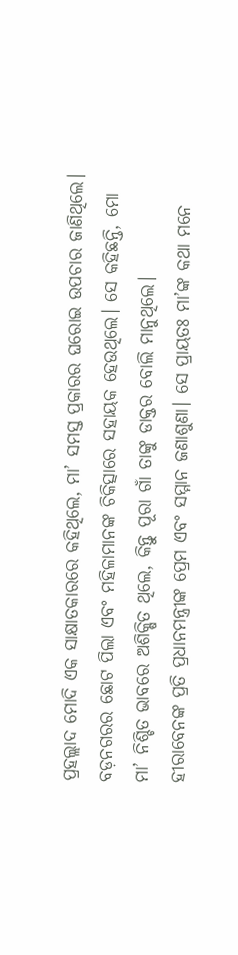ପ୍ରହଲ୍ଲାଦ ମୋଦି ଏକ ସାକ୍ଷାତକାରରେ କହିଥିଲେ, ମା’ ସମସ୍ତ ପ୍ରକାରର ଘରୋଇ ଉପଚାର ଜାଣିଥିଲେ। ବଡ଼ନଗରର ଛୋଟ ପିଲା ଏବଂ ମହିଳାମାନଙ୍କ ଚିକିତ୍ସାରେ ସହାୟକ ହେଉଥିଲେ। ସେ କହିଛନ୍ତି, ମୋ ମା’ ନିଶ୍ଚିତ ଭାବରେ ଅଶିକ୍ଷିତ ଥିଲେ, କିନ୍ତୁ ପୂରା ଗାଁ ତାଙ୍କୁ ଡାକ୍ତର ବୋଲି ମାନୁଥିଲେ।
ହୀରାବେନଙ୍କ ପ୍ରତି ପ୍ରଧାନମନ୍ତ୍ରୀଙ୍କ ପ୍ରେମ ଏବଂ ସମ୍ମାନ ଜଣାଶୁଣା। ସେ ପ୍ରାୟତଃ ମା’ଙ୍କ କଥା ମନେ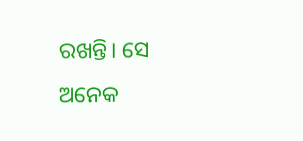ରଖନ୍ତି। ସେ ଅନେକ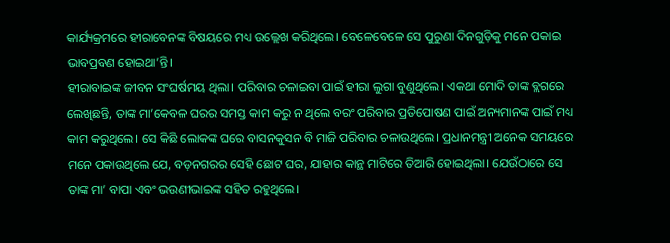କାର୍ଯ୍ୟକ୍ରମରେ ହୀରାବେନଙ୍କ ବିଷୟରେ ମଧ୍ୟ ଉଲ୍ଲେଖ କରିଥିଲେ। ବେଳେବେଳେ ସେ ପୁରୁଣା ଦିନଗୁଡ଼ିକୁ ମନେ ପକାଇ ଭାବପ୍ରବଣ ହୋଇଥା’ନ୍ତି।
ହୀରାବାଇଙ୍କ ଜୀବନ ସଂଘର୍ଷମୟ ଥିଲା। ପରିବାର ଚଳାଇବା ପାଇଁ ହୀରା ଲୁଗା ବୁଣୁଥିଲେ। ଏକଥା ମୋଦି ତାଙ୍କ ବ୍ଲଗରେ ଲେଖିଛନ୍ତି, ତାଙ୍କ ମା’କେବଳ ଘରର ସମସ୍ତ କାମ କରୁ ନ ଥିଲେ ବରଂ ପରିବାର ପ୍ରତିପୋଷଣ ପାଇଁ ଅନ୍ୟମାନଙ୍କ ପାଇଁ ମଧ୍ୟ କାମ କରୁଥିଲେ। ସେ କିଛି ଲୋକଙ୍କ ଘରେ ବାସନକୁସନ ବି ମାଜି ପରିବାର ଚଳାଉଥିଲେ। ପ୍ରଧାନମନ୍ତ୍ରୀ ଅନେକ ସମୟରେ ମନେ ପକାଉଥିଲେ ଯେ, ବଡ଼ନଗରର ସେହି ଛୋଟ ଘର, ଯାହାର କାନ୍ଥ ମାଟିରେ ତିଆରି ହୋଇଥିଲା। ଯେଉଁଠାରେ ସେ ତାଙ୍କ ମା’ ବାପା ଏବଂ ଭଉଣୀଭାଇଙ୍କ ସହିତ ରହୁଥିଲେ।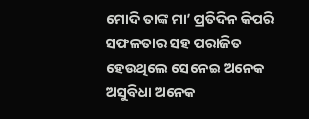ମୋଦି ତାଙ୍କ ମା’ ପ୍ରତିଦିନ କିପରି ସଫଳତାର ସହ ପରାଜିତ ହେଉଥିଲେ ସେନେଇ ଅନେକ ଅସୁବିଧା ଅନେକ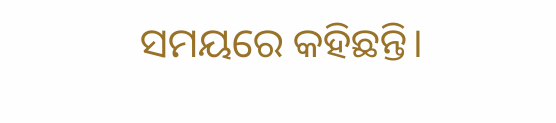ସମୟରେ କହିଛନ୍ତି।